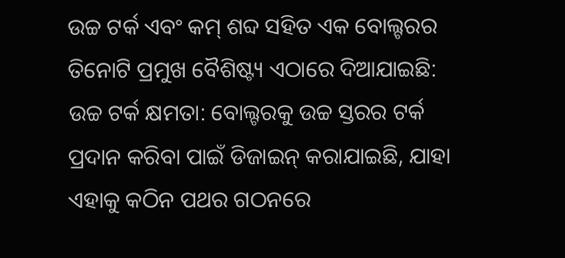ଉଚ୍ଚ ଟର୍କ ଏବଂ କମ୍ ଶବ୍ଦ ସହିତ ଏକ ବୋଲ୍ଟରର ତିନୋଟି ପ୍ରମୁଖ ବୈଶିଷ୍ଟ୍ୟ ଏଠାରେ ଦିଆଯାଇଛି:
ଉଚ୍ଚ ଟର୍କ କ୍ଷମତା: ବୋଲ୍ଟରକୁ ଉଚ୍ଚ ସ୍ତରର ଟର୍କ ପ୍ରଦାନ କରିବା ପାଇଁ ଡିଜାଇନ୍ କରାଯାଇଛି, ଯାହା ଏହାକୁ କଠିନ ପଥର ଗଠନରେ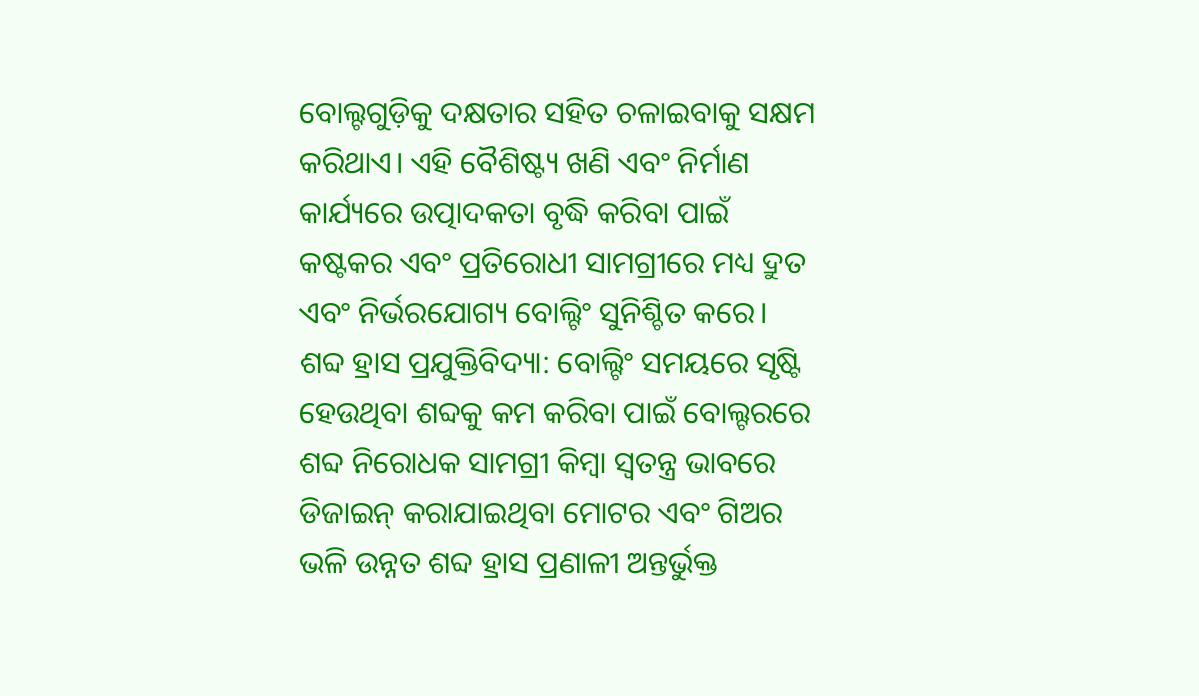ବୋଲ୍ଟଗୁଡ଼ିକୁ ଦକ୍ଷତାର ସହିତ ଚଳାଇବାକୁ ସକ୍ଷମ କରିଥାଏ। ଏହି ବୈଶିଷ୍ଟ୍ୟ ଖଣି ଏବଂ ନିର୍ମାଣ କାର୍ଯ୍ୟରେ ଉତ୍ପାଦକତା ବୃଦ୍ଧି କରିବା ପାଇଁ କଷ୍ଟକର ଏବଂ ପ୍ରତିରୋଧୀ ସାମଗ୍ରୀରେ ମଧ୍ୟ ଦ୍ରୁତ ଏବଂ ନିର୍ଭରଯୋଗ୍ୟ ବୋଲ୍ଟିଂ ସୁନିଶ୍ଚିତ କରେ।
ଶବ୍ଦ ହ୍ରାସ ପ୍ରଯୁକ୍ତିବିଦ୍ୟା: ବୋଲ୍ଟିଂ ସମୟରେ ସୃଷ୍ଟି ହେଉଥିବା ଶବ୍ଦକୁ କମ କରିବା ପାଇଁ ବୋଲ୍ଟରରେ ଶବ୍ଦ ନିରୋଧକ ସାମଗ୍ରୀ କିମ୍ବା ସ୍ୱତନ୍ତ୍ର ଭାବରେ ଡିଜାଇନ୍ କରାଯାଇଥିବା ମୋଟର ଏବଂ ଗିଅର ଭଳି ଉନ୍ନତ ଶବ୍ଦ ହ୍ରାସ ପ୍ରଣାଳୀ ଅନ୍ତର୍ଭୁକ୍ତ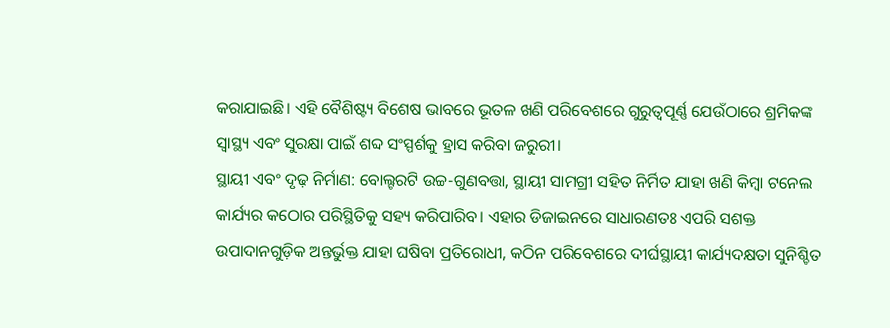କରାଯାଇଛି। ଏହି ବୈଶିଷ୍ଟ୍ୟ ବିଶେଷ ଭାବରେ ଭୂତଳ ଖଣି ପରିବେଶରେ ଗୁରୁତ୍ୱପୂର୍ଣ୍ଣ ଯେଉଁଠାରେ ଶ୍ରମିକଙ୍କ ସ୍ୱାସ୍ଥ୍ୟ ଏବଂ ସୁରକ୍ଷା ପାଇଁ ଶବ୍ଦ ସଂସ୍ପର୍ଶକୁ ହ୍ରାସ କରିବା ଜରୁରୀ।
ସ୍ଥାୟୀ ଏବଂ ଦୃଢ଼ ନିର୍ମାଣ: ବୋଲ୍ଟରଟି ଉଚ୍ଚ-ଗୁଣବତ୍ତା, ସ୍ଥାୟୀ ସାମଗ୍ରୀ ସହିତ ନିର୍ମିତ ଯାହା ଖଣି କିମ୍ବା ଟନେଲ କାର୍ଯ୍ୟର କଠୋର ପରିସ୍ଥିତିକୁ ସହ୍ୟ କରିପାରିବ। ଏହାର ଡିଜାଇନରେ ସାଧାରଣତଃ ଏପରି ସଶକ୍ତ ଉପାଦାନଗୁଡ଼ିକ ଅନ୍ତର୍ଭୁକ୍ତ ଯାହା ଘଷିବା ପ୍ରତିରୋଧୀ, କଠିନ ପରିବେଶରେ ଦୀର୍ଘସ୍ଥାୟୀ କାର୍ଯ୍ୟଦକ୍ଷତା ସୁନିଶ୍ଚିତ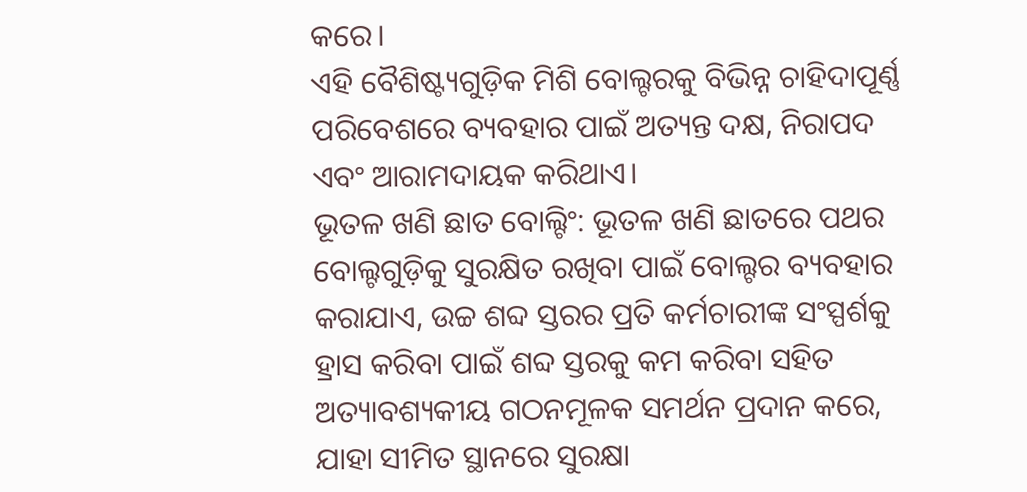କରେ।
ଏହି ବୈଶିଷ୍ଟ୍ୟଗୁଡ଼ିକ ମିଶି ବୋଲ୍ଟରକୁ ବିଭିନ୍ନ ଚାହିଦାପୂର୍ଣ୍ଣ ପରିବେଶରେ ବ୍ୟବହାର ପାଇଁ ଅତ୍ୟନ୍ତ ଦକ୍ଷ, ନିରାପଦ ଏବଂ ଆରାମଦାୟକ କରିଥାଏ।
ଭୂତଳ ଖଣି ଛାତ ବୋଲ୍ଟିଂ: ଭୂତଳ ଖଣି ଛାତରେ ପଥର ବୋଲ୍ଟଗୁଡ଼ିକୁ ସୁରକ୍ଷିତ ରଖିବା ପାଇଁ ବୋଲ୍ଟର ବ୍ୟବହାର କରାଯାଏ, ଉଚ୍ଚ ଶବ୍ଦ ସ୍ତରର ପ୍ରତି କର୍ମଚାରୀଙ୍କ ସଂସ୍ପର୍ଶକୁ ହ୍ରାସ କରିବା ପାଇଁ ଶବ୍ଦ ସ୍ତରକୁ କମ କରିବା ସହିତ ଅତ୍ୟାବଶ୍ୟକୀୟ ଗଠନମୂଳକ ସମର୍ଥନ ପ୍ରଦାନ କରେ, ଯାହା ସୀମିତ ସ୍ଥାନରେ ସୁରକ୍ଷା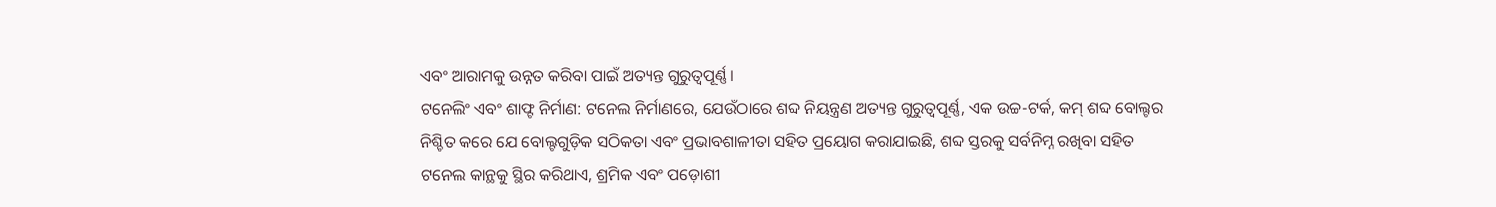ଏବଂ ଆରାମକୁ ଉନ୍ନତ କରିବା ପାଇଁ ଅତ୍ୟନ୍ତ ଗୁରୁତ୍ୱପୂର୍ଣ୍ଣ।
ଟନେଲିଂ ଏବଂ ଶାଫ୍ଟ ନିର୍ମାଣ: ଟନେଲ ନିର୍ମାଣରେ, ଯେଉଁଠାରେ ଶବ୍ଦ ନିୟନ୍ତ୍ରଣ ଅତ୍ୟନ୍ତ ଗୁରୁତ୍ୱପୂର୍ଣ୍ଣ, ଏକ ଉଚ୍ଚ-ଟର୍କ, କମ୍ ଶବ୍ଦ ବୋଲ୍ଟର ନିଶ୍ଚିତ କରେ ଯେ ବୋଲ୍ଟଗୁଡ଼ିକ ସଠିକତା ଏବଂ ପ୍ରଭାବଶାଳୀତା ସହିତ ପ୍ରୟୋଗ କରାଯାଇଛି, ଶବ୍ଦ ସ୍ତରକୁ ସର୍ବନିମ୍ନ ରଖିବା ସହିତ ଟନେଲ କାନ୍ଥକୁ ସ୍ଥିର କରିଥାଏ, ଶ୍ରମିକ ଏବଂ ପଡ଼ୋଶୀ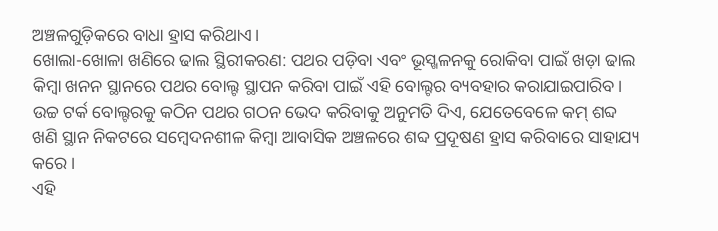ଅଞ୍ଚଳଗୁଡ଼ିକରେ ବାଧା ହ୍ରାସ କରିଥାଏ।
ଖୋଲା-ଖୋଳା ଖଣିରେ ଢାଲ ସ୍ଥିରୀକରଣ: ପଥର ପଡ଼ିବା ଏବଂ ଭୂସ୍ଖଳନକୁ ରୋକିବା ପାଇଁ ଖଡ଼ା ଢାଲ କିମ୍ବା ଖନନ ସ୍ଥାନରେ ପଥର ବୋଲ୍ଟ ସ୍ଥାପନ କରିବା ପାଇଁ ଏହି ବୋଲ୍ଟର ବ୍ୟବହାର କରାଯାଇପାରିବ। ଉଚ୍ଚ ଟର୍କ ବୋଲ୍ଟରକୁ କଠିନ ପଥର ଗଠନ ଭେଦ କରିବାକୁ ଅନୁମତି ଦିଏ, ଯେତେବେଳେ କମ୍ ଶବ୍ଦ ଖଣି ସ୍ଥାନ ନିକଟରେ ସମ୍ବେଦନଶୀଳ କିମ୍ବା ଆବାସିକ ଅଞ୍ଚଳରେ ଶବ୍ଦ ପ୍ରଦୂଷଣ ହ୍ରାସ କରିବାରେ ସାହାଯ୍ୟ କରେ।
ଏହି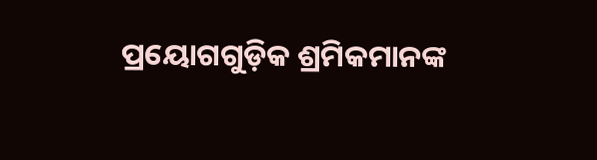ପ୍ରୟୋଗଗୁଡ଼ିକ ଶ୍ରମିକମାନଙ୍କ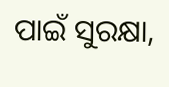ପାଇଁ ସୁରକ୍ଷା,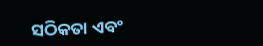ସଠିକତା ଏବଂ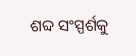ଶବ୍ଦ ସଂସ୍ପର୍ଶକୁ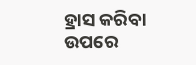ହ୍ରାସ କରିବା ଉପରେ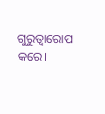ଗୁରୁତ୍ୱାରୋପ କରେ।